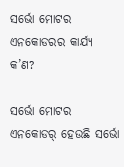ସର୍ଭୋ ମୋଟର ଏନକୋଡରର କାର୍ଯ୍ୟ କ’ଣ?

ସର୍ଭୋ ମୋଟର ଏନକୋଡର୍ ହେଉଛି ସର୍ଭୋ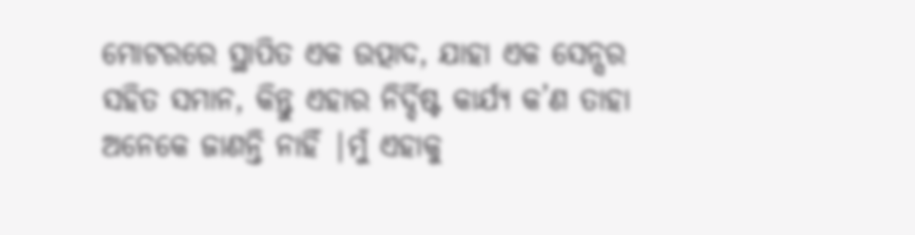ମୋଟରରେ ସ୍ଥାପିତ ଏକ ଉତ୍ପାଦ, ଯାହା ଏକ ସେନ୍ସର ସହିତ ସମାନ, କିନ୍ତୁ ଏହାର ନିର୍ଦ୍ଦିଷ୍ଟ କାର୍ଯ୍ୟ କ’ଣ ତାହା ଅନେକେ ଜାଣନ୍ତି ନାହିଁ |ମୁଁ ଏହାକୁ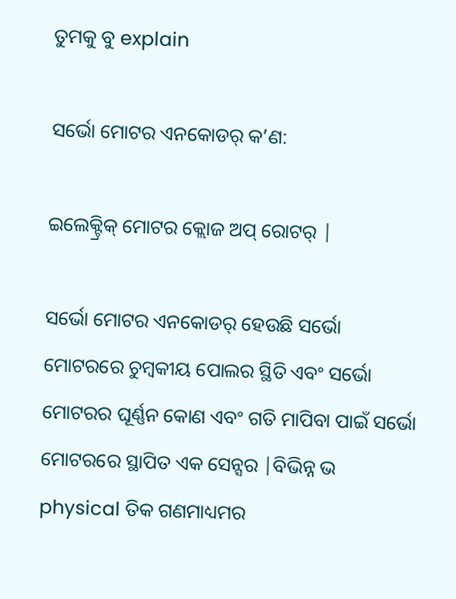ତୁମକୁ ବୁ explain

ସର୍ଭୋ ମୋଟର ଏନକୋଡର୍ କ’ଣ:

ଇଲେକ୍ଟ୍ରିକ୍ ମୋଟର କ୍ଲୋଜ ଅପ୍ ରୋଟର୍ |

ସର୍ଭୋ ମୋଟର ଏନକୋଡର୍ ହେଉଛି ସର୍ଭୋ ମୋଟରରେ ଚୁମ୍ବକୀୟ ପୋଲର ସ୍ଥିତି ଏବଂ ସର୍ଭୋ ମୋଟରର ଘୂର୍ଣ୍ଣନ କୋଣ ଏବଂ ଗତି ମାପିବା ପାଇଁ ସର୍ଭୋ ମୋଟରରେ ସ୍ଥାପିତ ଏକ ସେନ୍ସର |ବିଭିନ୍ନ ଭ physical ତିକ ଗଣମାଧ୍ୟମର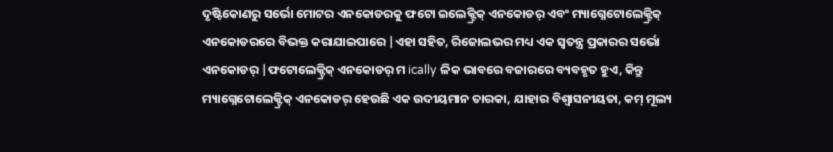ଦୃଷ୍ଟିକୋଣରୁ ସର୍ଭୋ ମୋଟର ଏନକୋଡରକୁ ଫଟୋ ଇଲେକ୍ଟ୍ରିକ୍ ଏନକୋଡର୍ ଏବଂ ମ୍ୟାଗ୍ନେଟୋଲେକ୍ଟ୍ରିକ୍ ଏନକୋଡରରେ ବିଭକ୍ତ କରାଯାଇପାରେ |ଏହା ସହିତ, ରିଜୋଲଭର ମଧ୍ୟ ଏକ ସ୍ୱତନ୍ତ୍ର ପ୍ରକାରର ସର୍ଭୋ ଏନକୋଡର୍ |ଫଟୋଲେକ୍ଟ୍ରିକ୍ ଏନକୋଡର୍ ମ ically ଳିକ ଭାବରେ ବଜାରରେ ବ୍ୟବହୃତ ହୁଏ, କିନ୍ତୁ ମ୍ୟାଗ୍ନେଟୋଲେକ୍ଟ୍ରିକ୍ ଏନକୋଡର୍ ହେଉଛି ଏକ ଉଦୀୟମାନ ତାରକା, ଯାହାର ବିଶ୍ୱାସନୀୟତା, କମ୍ ମୂଲ୍ୟ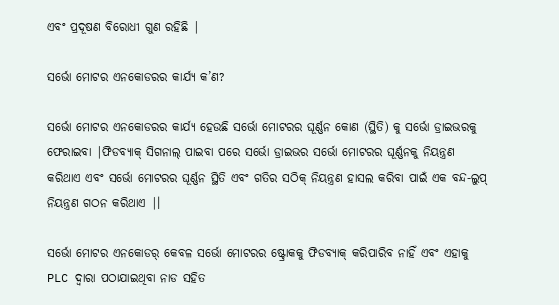ଏବଂ ପ୍ରଦୂଷଣ ବିରୋଧୀ ଗୁଣ ରହିଛି |

ସର୍ଭୋ ମୋଟର ଏନକୋଡରର କାର୍ଯ୍ୟ କ’ଣ?

ସର୍ଭୋ ମୋଟର ଏନକୋଡରର କାର୍ଯ୍ୟ ହେଉଛି ସର୍ଭୋ ମୋଟରର ଘୂର୍ଣ୍ଣନ କୋଣ (ସ୍ଥିତି) କୁ ସର୍ଭୋ ଡ୍ରାଇଭରକୁ ଫେରାଇବା |ଫିଡବ୍ୟାକ୍ ସିଗନାଲ୍ ପାଇବା ପରେ ସର୍ଭୋ ଡ୍ରାଇଭର ସର୍ଭୋ ମୋଟରର ଘୂର୍ଣ୍ଣନକୁ ନିୟନ୍ତ୍ରଣ କରିଥାଏ ଏବଂ ସର୍ଭୋ ମୋଟରର ଘୂର୍ଣ୍ଣନ ସ୍ଥିତି ଏବଂ ଗତିର ସଠିକ୍ ନିୟନ୍ତ୍ରଣ ହାସଲ କରିବା ପାଇଁ ଏକ ବନ୍ଦ-ଲୁପ୍ ନିୟନ୍ତ୍ରଣ ଗଠନ କରିଥାଏ |।

ସର୍ଭୋ ମୋଟର ଏନକୋଡର୍ କେବଳ ସର୍ଭୋ ମୋଟରର ଷ୍ଟ୍ରୋକକୁ ଫିଡବ୍ୟାକ୍ କରିପାରିବ ନାହିଁ ଏବଂ ଏହାକୁ PLC ଦ୍ୱାରା ପଠାଯାଇଥିବା ନାଡ ସହିତ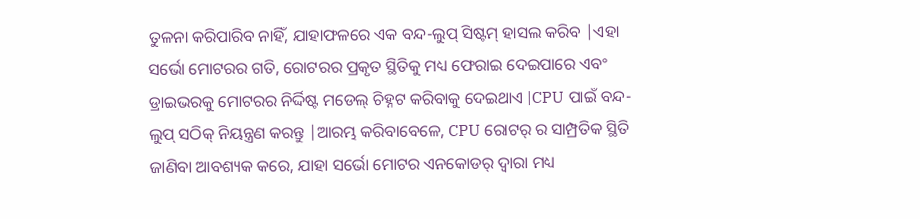ତୁଳନା କରିପାରିବ ନାହିଁ, ଯାହାଫଳରେ ଏକ ବନ୍ଦ-ଲୁପ୍ ସିଷ୍ଟମ୍ ହାସଲ କରିବ |ଏହା ସର୍ଭୋ ମୋଟରର ଗତି, ରୋଟରର ପ୍ରକୃତ ସ୍ଥିତିକୁ ମଧ୍ୟ ଫେରାଇ ଦେଇପାରେ ଏବଂ ଡ୍ରାଇଭରକୁ ମୋଟରର ନିର୍ଦ୍ଦିଷ୍ଟ ମଡେଲ୍ ଚିହ୍ନଟ କରିବାକୁ ଦେଇଥାଏ |CPU ପାଇଁ ବନ୍ଦ-ଲୁପ୍ ସଠିକ୍ ନିୟନ୍ତ୍ରଣ କରନ୍ତୁ |ଆରମ୍ଭ କରିବାବେଳେ, CPU ରୋଟର୍ ର ସାମ୍ପ୍ରତିକ ସ୍ଥିତି ଜାଣିବା ଆବଶ୍ୟକ କରେ, ଯାହା ସର୍ଭୋ ମୋଟର ଏନକୋଡର୍ ଦ୍ୱାରା ମଧ୍ୟ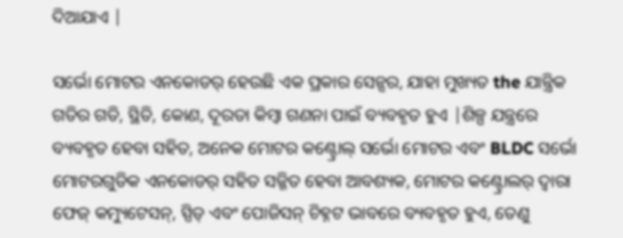ଦିଆଯାଏ |

ସର୍ଭୋ ମୋଟର ଏନକୋଡର୍ ହେଉଛି ଏକ ପ୍ରକାର ସେନ୍ସର, ଯାହା ମୁଖ୍ୟତ the ଯାନ୍ତ୍ରିକ ଗତିର ଗତି, ସ୍ଥିତି, କୋଣ, ଦୂରତା କିମ୍ବା ଗଣନା ପାଇଁ ବ୍ୟବହୃତ ହୁଏ |ଶିଳ୍ପ ଯନ୍ତ୍ରରେ ବ୍ୟବହୃତ ହେବା ସହିତ, ଅନେକ ମୋଟର କଣ୍ଟ୍ରୋଲ୍ ସର୍ଭୋ ମୋଟର ଏବଂ BLDC ସର୍ଭୋ ମୋଟରଗୁଡିକ ଏନକୋଡର୍ ସହିତ ସଜ୍ଜିତ ହେବା ଆବଶ୍ୟକ, ମୋଟର କଣ୍ଟ୍ରୋଲର୍ ଦ୍ୱାରା ଫେଜ୍ କମ୍ୟୁଟେସନ୍, ସ୍ପିଡ୍ ଏବଂ ପୋଜିସନ୍ ଚିହ୍ନଟ ଭାବରେ ବ୍ୟବହୃତ ହୁଏ, ତେଣୁ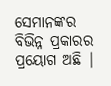ସେମାନଙ୍କର ବିଭିନ୍ନ ପ୍ରକାରର ପ୍ରୟୋଗ ଅଛି |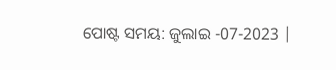ପୋଷ୍ଟ ସମୟ: ଜୁଲାଇ -07-2023 |